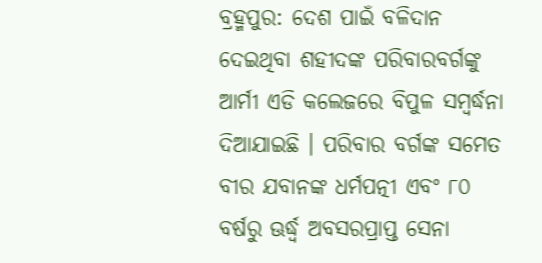ବ୍ରହ୍ମପୁର: ଦେଶ ପାଇଁ ବଳିଦାନ ଦେଇଥିବା ଶହୀଦଙ୍କ ପରିବାରବର୍ଗଙ୍କୁ ଆର୍ମୀ ଏଡି କଲେଜରେ ବିପୁଳ ସମ୍ବର୍ଦ୍ଧନା ଦିଆଯାଇଛି । ପରିବାର ବର୍ଗଙ୍କ ସମେତ ବୀର ଯବାନଙ୍କ ଧର୍ମପତ୍ନୀ ଏବଂ ୮୦ ବର୍ଷରୁ ଊର୍ଦ୍ଧ୍ବ ଅବସରପ୍ରାପ୍ତ ସେନା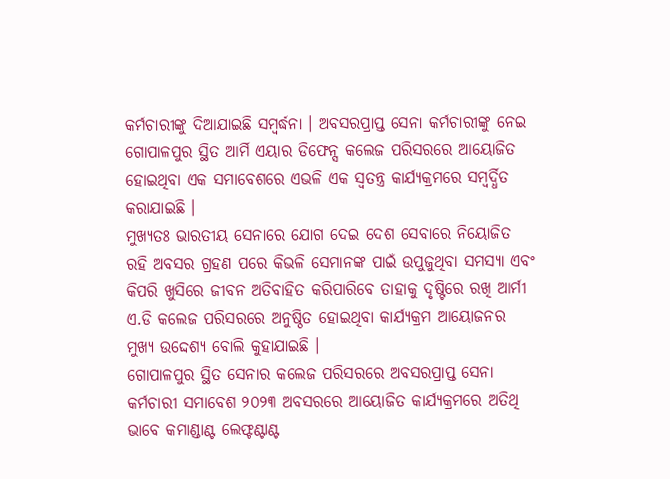କର୍ମଚାରୀଙ୍କୁ ଦିଆଯାଇଛି ସମ୍ବର୍ଦ୍ଧନା । ଅବସରପ୍ରାପ୍ତ ସେନା କର୍ମଚାରୀଙ୍କୁ ନେଇ ଗୋପାଳପୁର ସ୍ଥିତ ଆର୍ମି ଏୟାର ଡିଫେନ୍ସ କଲେଜ ପରିସରରେ ଆୟୋଜିତ ହୋଇଥିବା ଏକ ସମାବେଶରେ ଏଭଳି ଏକ ସ୍ବତନ୍ତ୍ର କାର୍ଯ୍ୟକ୍ରମରେ ସମ୍ବର୍ଦ୍ଧିତ କରାଯାଇଛି ।
ମୁଖ୍ୟତଃ ଭାରତୀୟ ସେନାରେ ଯୋଗ ଦେଇ ଦେଶ ସେବାରେ ନିୟୋଜିତ ରହି ଅବସର ଗ୍ରହଣ ପରେ କିଭଳି ସେମାନଙ୍କ ପାଇଁ ଉପୁଜୁଥିବା ସମସ୍ୟା ଏବଂ କିପରି ଖୁସିରେ ଜୀବନ ଅତିବାହିତ କରିପାରିବେ ତାହାକୁ ଦୃଷ୍ଟିରେ ରଖି ଆର୍ମୀ ଏ.ଡି କଲେଜ ପରିସରରେ ଅନୁଷ୍ଠିତ ହୋଇଥିବା କାର୍ଯ୍ୟକ୍ରମ ଆୟୋଜନର ମୁଖ୍ୟ ଉଦ୍ଦେଶ୍ୟ ବୋଲି କୁହାଯାଇଛି ।
ଗୋପାଳପୁର ସ୍ଥିତ ସେନାର କଲେଜ ପରିସରରେ ଅବସରପ୍ରାପ୍ତ ସେନା କର୍ମଚାରୀ ସମାବେଶ ୨୦୨୩ ଅବସରରେ ଆୟୋଜିତ କାର୍ଯ୍ୟକ୍ରମରେ ଅତିଥି ଭାବେ କମାଣ୍ଡାଣ୍ଟ ଲେଫ୍ଟଣ୍ଟାଣ୍ଟ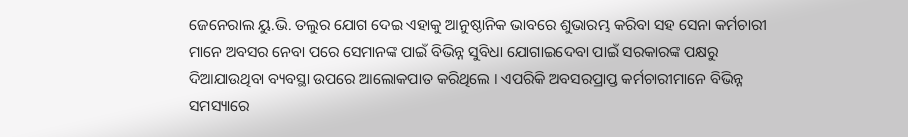ଜେନେରାଲ ୟୁ.ଭି. ତଲୁର ଯୋଗ ଦେଇ ଏହାକୁ ଆନୁଷ୍ଠାନିକ ଭାବରେ ଶୁଭାରମ୍ଭ କରିବା ସହ ସେନା କର୍ମଚାରୀ ମାନେ ଅବସର ନେବା ପରେ ସେମାନଙ୍କ ପାଇଁ ବିଭିନ୍ନ ସୁବିଧା ଯୋଗାଇଦେବା ପାଇଁ ସରକାରଙ୍କ ପକ୍ଷରୁ ଦିଆଯାଉଥିବା ବ୍ୟବସ୍ଥା ଉପରେ ଆଲୋକପାତ କରିଥିଲେ । ଏପରିକି ଅବସରପ୍ରାପ୍ତ କର୍ମଚାରୀମାନେ ବିଭିନ୍ନ ସମସ୍ୟାରେ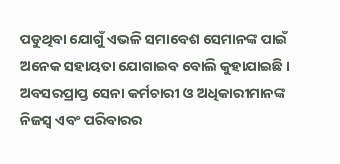ପଡୁଥିବା ଯୋଗୁଁ ଏଭଳି ସମାବେଶ ସେମାନଙ୍କ ପାଇଁ ଅନେକ ସହାୟତା ଯୋଗାଇବ ବୋଲି କୁହାଯାଇଛି । ଅବସରପ୍ରାପ୍ତ ସେନା କର୍ମଚାରୀ ଓ ଅଧିକାରୀମାନଙ୍କ ନିଜସ୍ବ ଏବଂ ପରିବାରର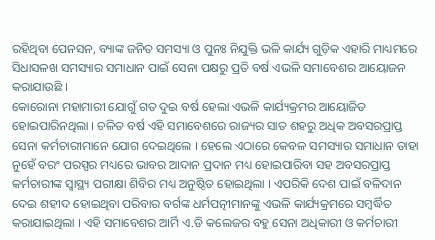ରହିଥିବା ପେନସନ, ବ୍ୟାଙ୍କ ଜନିତ ସମସ୍ୟା ଓ ପୁନଃ ନିଯୁକ୍ତି ଭଳି କାର୍ଯ୍ୟ ଗୁଡ଼ିକ ଏହାରି ମାଧ୍ୟମରେ ସିଧାସଳଖ ସମସ୍ୟାର ସମାଧାନ ପାଇଁ ସେନା ପକ୍ଷରୁ ପ୍ରତି ବର୍ଷ ଏଭଳି ସମାବେଶର ଆୟୋଜନ କରାଯାଉଛି ।
କୋରୋନା ମହାମାରୀ ଯୋଗୁଁ ଗତ ଦୁଇ ବର୍ଷ ହେଲା ଏଭଳି କାର୍ଯ୍ୟକ୍ରମର ଆୟୋଜିତ ହୋଇପାରିନଥିଲା । ଚଳିତ ବର୍ଷ ଏହି ସମାବେଶରେ ରାଜ୍ୟର ସାତ ଶହରୁ ଅଧିକ ଅବସରପ୍ରାପ୍ତ ସେନା କର୍ମଚାରୀମାନେ ଯୋଗ ଦେଇଥିଲେ । ହେଲେ ଏଠାରେ କେବଳ ସମସ୍ୟାର ସମାଧାନ ତାହା ନୁହେଁ ବରଂ ପରସ୍ପର ମଧ୍ୟରେ ଭାବର ଆଦାନ ପ୍ରଦାନ ମଧ୍ୟ ହୋଇପାରିବା ସହ ଅବସରପ୍ରାପ୍ତ କର୍ମଚାରୀଙ୍କ ସ୍ୱାସ୍ଥ୍ୟ ପରୀକ୍ଷା ଶିବିର ମଧ୍ୟ ଅନୁଷ୍ଠିତ ହୋଇଥିଲା । ଏପରିକି ଦେଶ ପାଇଁ ବଳିଦାନ ଦେଇ ଶହୀଦ ହୋଇଥିବା ପରିବାର ବର୍ଗଙ୍କ ଧର୍ମପତ୍ନୀମାନଙ୍କୁ ଏଭଳି କାର୍ଯ୍ୟକ୍ରମରେ ସମ୍ୱର୍ଦ୍ଧିତ କରାଯାଇଥିଲା । ଏହି ସମାବେଶର ଆର୍ମି ଏ.ଡି କଲେଜର ବହୁ ସେନା ଅଧିକାରୀ ଓ କର୍ମଚାରୀ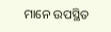ମାନେ ଉପସ୍ଥିତ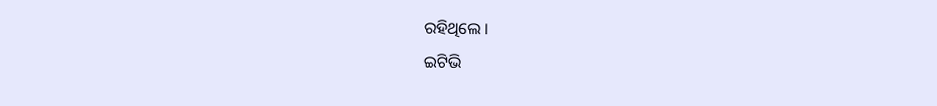ରହିଥିଲେ ।
ଇଟିଭି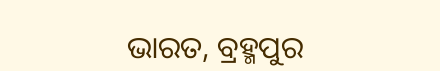ଭାରତ, ବ୍ରହ୍ମପୁର